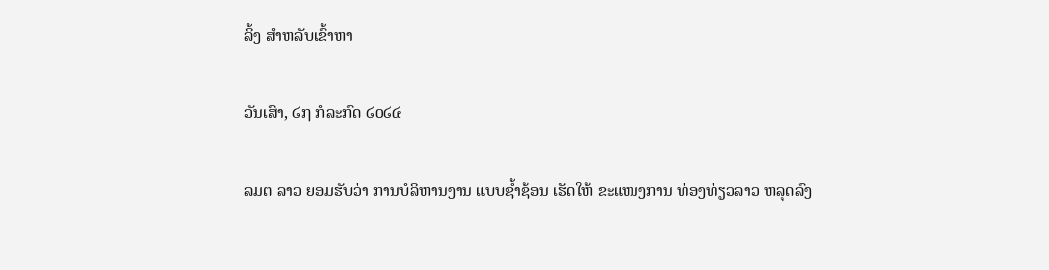ລິ້ງ ສຳຫລັບເຂົ້າຫາ

ວັນເສົາ, ໒໗ ກໍລະກົດ ໒໐໒໔

ລມຕ ລາວ ຍອມຮັບວ່າ ການບໍລິຫານງານ ແບບຊ້ຳຊ້ອນ ເຮັດໃຫ້ ຂະແໜງການ ທ່ອງທ່ຽວລາວ ຫລຸດລົງ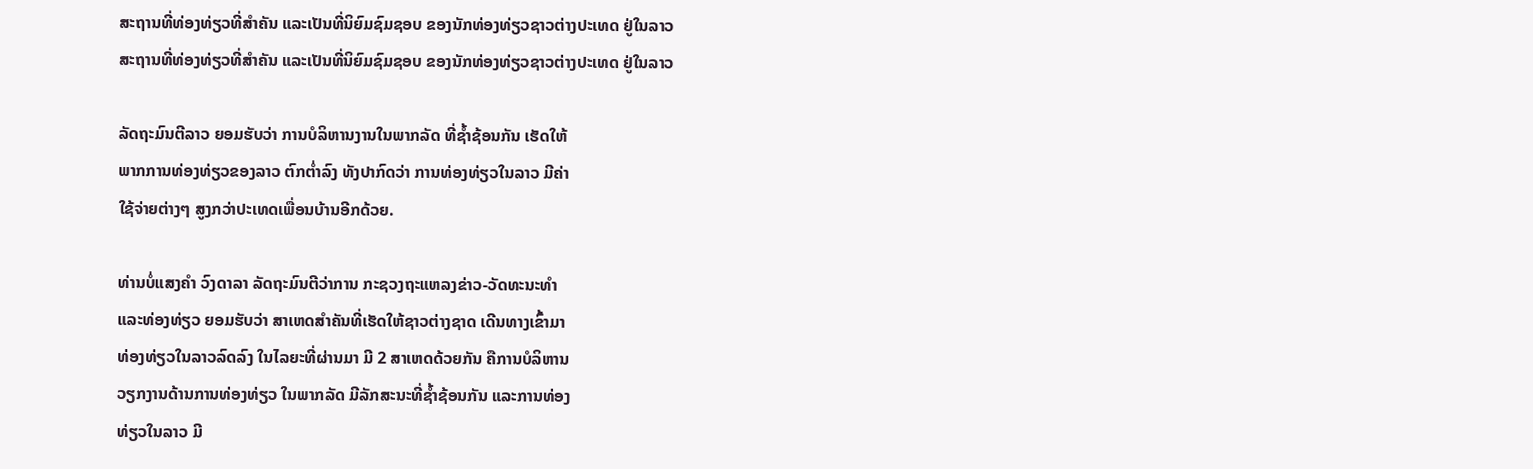ສະຖານທີ່ທ່ອງທ່ຽວທີ່ສຳຄັນ ແລະເປັນທີ່ນິຍົມຊົມຊອບ ຂອງນັກທ່ອງທ່ຽວຊາວຕ່າງປະເທດ ຢູ່ໃນລາວ
ສະຖານທີ່ທ່ອງທ່ຽວທີ່ສຳຄັນ ແລະເປັນທີ່ນິຍົມຊົມຊອບ ຂອງນັກທ່ອງທ່ຽວຊາວຕ່າງປະເທດ ຢູ່ໃນລາວ

ລັດຖະມົນຕີລາວ ຍອມຮັບວ່າ ການບໍລິຫານງານໃນພາກລັດ ທີ່ຊ້ຳຊ້ອນກັນ ເຮັດໃຫ້
ພາກການທ່ອງທ່ຽວຂອງລາວ ຕົກຕ່ຳລົງ ທັງປາກົດວ່າ ການທ່ອງທ່ຽວໃນລາວ ມີຄ່າ
ໃຊ້ຈ່າຍຕ່າງໆ ສູງກວ່າປະເທດເພື່ອນບ້ານອີກດ້ວຍ.

ທ່ານບໍ່ແສງຄຳ ວົງດາລາ ລັດຖະມົນຕີວ່າການ ກະຊວງຖະແຫລງຂ່າວ-ວັດທະນະທຳ
ແລະທ່ອງທ່ຽວ ຍອມຮັບວ່າ ສາເຫດສຳຄັນທີ່ເຮັດໃຫ້ຊາວຕ່າງຊາດ ເດີນທາງເຂົ້າມາ
ທ່ອງທ່ຽວໃນລາວລົດລົງ ໃນໄລຍະທີ່ຜ່ານມາ ມີ 2 ສາເຫດດ້ວຍກັນ ຄືການບໍລິຫານ
ວຽກງານດ້ານການທ່ອງທ່ຽວ ໃນພາກລັດ ມີລັກສະນະທີ່ຊ້ຳຊ້ອນກັນ ແລະການທ່ອງ
ທ່ຽວໃນລາວ ມີ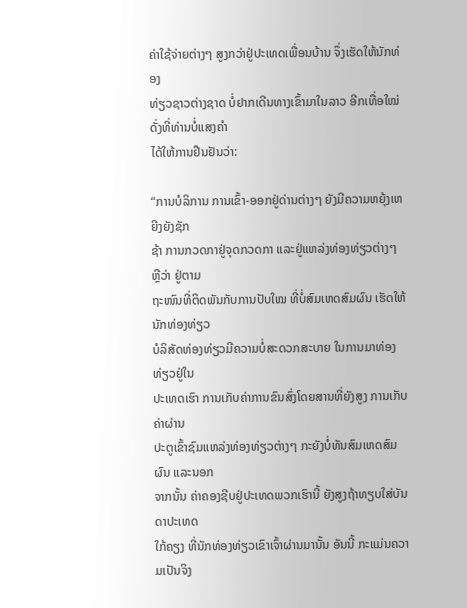ຄ່າໃຊ້ຈ່າຍຕ່າງໆ ສູງກວ່າຢູ່ປະເທດເພື່ອນບ້ານ ຈຶ່ງເຮັດໃຫ້ນັກທ່ອງ
ທ່ຽວຊາວຕ່າງຊາດ ບໍ່ຢາກເດີນທາງເຂົ້າມາໃນລາວ ອີກເທື່ອໃໝ່ ດັ່ງທີ່ທ່ານບໍ່ແສງຄຳ
ໄດ້ໃຫ້ການຢືນຢັນວ່າ:

“ການບໍລິການ ການເຂົ້າ-ອອກຢູ່ດ່ານຕ່າງໆ ຍັງມີຄວາມຫຍຸ້ງເຫຍີງຍັງຊັກ
ຊ້າ ການກວດກາຢູ່ຈຸດກວດກາ ແລະຢູ່ແຫລ່ງທ່ອງທ່ຽວຕ່າງໆ ຫຼືວ່າ ຢູ່ຕາມ
ຖະໜົນທີ່ຕິດພັນກັບການປັບໃໝ ທີ່ບໍ່ສົມເຫດສົມຜົນ ເຮັດໃຫ້ນັກທ່ອງທ່ຽວ
ບໍລິສັດທ່ອງທ່ຽວມີຄວາມບໍ່ສະດວກສະບາຍ ໃນການມາທ່ອງທ່ຽວຢູ່ໃນ
ປະເທດເຮົາ ການເກັບຄ່າການຂົນສົ່ງໂດຍສານທີ່ຍັງສູງ ການເກັບຄ່າຜ່ານ
ປະຕູເຂົ້າຊົມແຫລ່ງທ່ອງທ່ຽວຕ່າງໆ ກະຍັງບໍ່ທັນສົມເຫດສົມຜົນ ແລະນອກ
ຈາກນັ້ນ ຄ່າຄອງຊີບຢູ່ປະເທດພວກເຮົານີ້ ຍັງສູງຖ້າທຽບໃສ່ບັນດາປະເທດ
ໃກ້ຄຽງ ທີ່ນັກທ່ອງທ່ຽວເຂົາເຈົ້າຜ່ານມານັ້ນ ອັນນີ້ ກະແມ່ນຄວາມເປັນຈິງ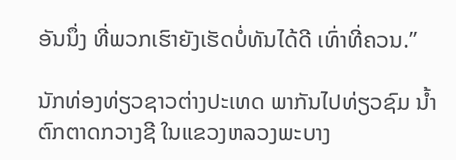ອັນນຶ່ງ ທີ່ພວກເຮົາຍັງເຮັດບໍ່ທັນໄດ້ດີ ເທົ່າທີ່ຄວນ.”

ນັກທ່ອງທ່ຽວຊາວຕ່າງປະເທດ ພາກັນໄປທ່ຽວຊົມ ນ້ຳຕົກຕາດກວາງຊີ ໃນແຂວງຫລວງພະບາງ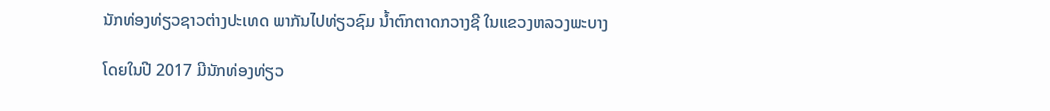ນັກທ່ອງທ່ຽວຊາວຕ່າງປະເທດ ພາກັນໄປທ່ຽວຊົມ ນ້ຳຕົກຕາດກວາງຊີ ໃນແຂວງຫລວງພະບາງ

ໂດຍໃນປີ 2017 ມີນັກທ່ອງທ່ຽວ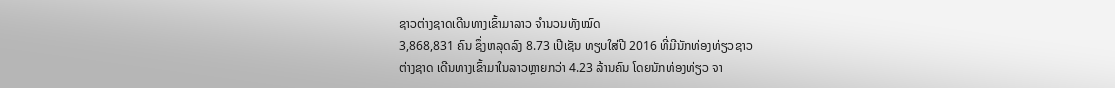ຊາວຕ່າງຊາດເດີນທາງເຂົ້າມາລາວ ຈຳນວນທັງໝົດ
3,868,831 ຄົນ ຊຶ່ງຫລຸດລົງ 8.73 ເປີເຊັນ ທຽບໃສ່ປີ 2016 ທີ່ມີນັກທ່ອງທ່ຽວຊາວ
ຕ່າງຊາດ ເດີນທາງເຂົ້າມາໃນລາວຫຼາຍກວ່າ 4.23 ລ້ານຄົນ ໂດຍນັກທ່ອງທ່ຽວ ຈາ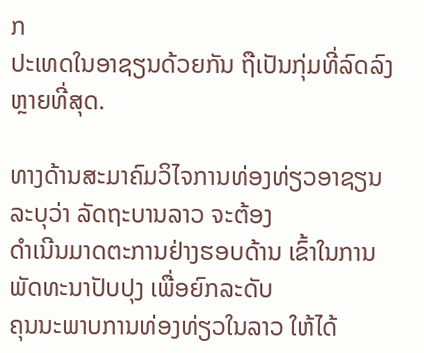ກ
ປະເທດໃນອາຊຽນດ້ວຍກັນ ຖືເປັນກຸ່ມທີ່ລົດລົງຫຼາຍທີ່ສຸດ.

ທາງດ້ານສະມາຄົມວິໄຈການທ່ອງທ່ຽວອາຊຽນ ລະບຸວ່າ ລັດຖະບານລາວ ຈະຕ້ອງ
ດຳເນີນມາດຕະການຢ່າງຮອບດ້ານ ເຂົ້າໃນການພັດທະນາປັບປຸງ ເພື່ອຍົກລະດັບ
ຄຸນນະພາບການທ່ອງທ່ຽວໃນລາວ ໃຫ້ໄດ້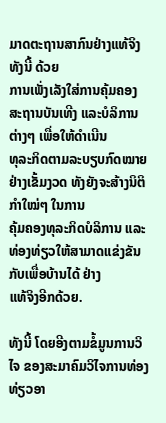ມາດຕະຖານສາກົນຢ່າງແທ້ຈິງ ທັງນີ້ ດ້ວຍ
ການເພັ່ງເລັງໃສ່ການຄຸ້ມຄອງ ສະຖານບັນເທີງ ແລະບໍລິການຕ່າງໆ ເພື່ອໃຫ້ດຳເນີນ
ທຸລະກິດຕາມລະບຽບກົດໝາຍ ຢ່າງເຂັ້ມງວດ ທັງຍັງຈະສ້າງນິຕິກຳໃໝ່ໆ ໃນການ
ຄຸ້ມຄອງທຸລະກິດບໍລິການ ແລະທ່ອງທ່ຽວໃຫ້ສາມາດແຂ່ງຂັນກັບເພື່ອບ້ານໄດ້ ຢ່າງ
ແທ້ຈິງອີກດ້ວຍ.

ທັງນີ້ ໂດຍອີງຕາມຂໍ້ມູນການວິໄຈ ຂອງສະມາຄົມວິໄຈການທ່ອງທ່ຽວອາ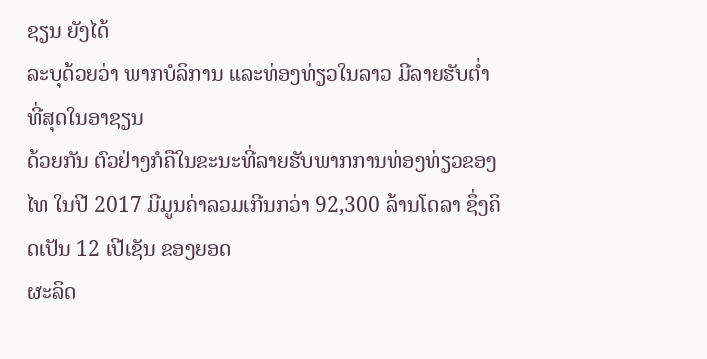ຊຽນ ຍັງໄດ້
ລະບຸດ້ວຍວ່າ ພາກບໍລິການ ແລະທ່ອງທ່ຽວໃນລາວ ມີລາຍຮັບຕ່ຳທີ່ສຸດໃນອາຊຽນ
ດ້ວຍກັນ ຕົວຢ່າງກໍຄືໃນຂະນະທີ່ລາຍຮັບພາກການທ່ອງທ່ຽວຂອງໄທ ໃນປີ 2017 ມີມູນຄ່າລວມເກີນກວ່າ 92,300 ລ້ານໂດລາ ຊຶ່ງຄິດເປັນ 12 ເປີເຊັນ ຂອງຍອດ
ຜະລິດ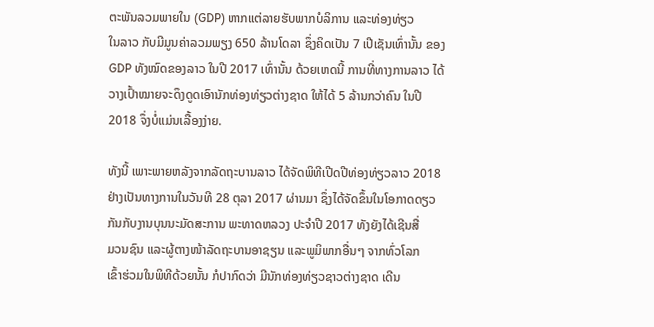ຕະພັນລວມພາຍໃນ (GDP) ຫາກແຕ່ລາຍຮັບພາກບໍລິການ ແລະທ່ອງທ່ຽວ
ໃນລາວ ກັບມີມູນຄ່າລວມພຽງ 650 ລ້ານໂດລາ ຊຶ່ງຄິດເປັນ 7 ເປີເຊັນເທົ່ານັ້ນ ຂອງ
GDP ທັງໝົດຂອງລາວ ໃນປີ 2017 ເທົ່ານັ້ນ ດ້ວຍເຫດນີ້ ການທີ່ທາງການລາວ ໄດ້
ວາງເປົ້າໝາຍຈະດຶງດູດເອົານັກທ່ອງທ່ຽວຕ່າງຊາດ ໃຫ້ໄດ້ 5 ລ້ານກວ່າຄົນ ໃນປີ
2018 ຈຶ່ງບໍ່ແມ່ນເລື້ອງງ່າຍ.

ທັງນີ້ ເພາະພາຍຫລັງຈາກລັດຖະບານລາວ ໄດ້ຈັດພິທີເປີດປີທ່ອງທ່ຽວລາວ 2018
ຢ່າງເປັນທາງການໃນວັນທີ 28 ຕຸລາ 2017 ຜ່ານມາ ຊຶ່ງໄດ້ຈັດຂຶ້ນໃນໂອກາດດຽວ
ກັນກັບງານບຸນນະມັດສະການ ພະທາດຫລວງ ປະຈຳປີ 2017 ທັງຍັງໄດ້ເຊີນສື່
ມວນຊົນ ແລະຜູ້ຕາງໜ້າລັດຖະບານອາຊຽນ ແລະພູມິພາກອື່ນໆ ຈາກທົ່ວໂລກ
ເຂົ້າຮ່ວມໃນພິທີດ້ວຍນັ້ນ ກໍປາກົດວ່າ ມີນັກທ່ອງທ່ຽວຊາວຕ່າງຊາດ ເດີນ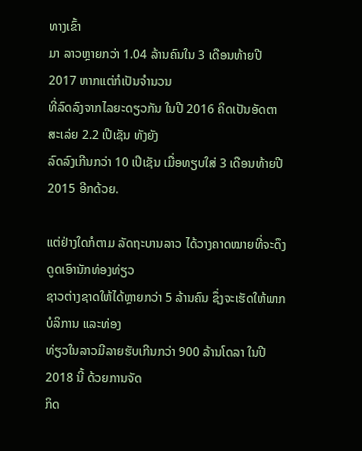ທາງເຂົ້າ
ມາ ລາວຫຼາຍກວ່າ 1.04 ລ້ານຄົນໃນ 3 ເດືອນທ້າຍປີ 2017 ຫາກແຕ່ກໍເປັນຈຳນວນ
ທີ່ລົດລົງຈາກໄລຍະດຽວກັນ ໃນປີ 2016 ຄິດເປັນອັດຕາສະເລ່ຍ 2.2 ເປີເຊັນ ທັງຍັງ
ລົດລົງເກີນກວ່າ 10 ເປີເຊັນ ເມື່ອທຽບໃສ່ 3 ເດືອນທ້າຍປີ 2015 ອີກດ້ວຍ.

ແຕ່ຢ່າງໃດກໍຕາມ ລັດຖະບານລາວ ໄດ້ວາງຄາດໝາຍທີ່ຈະດຶງດູດເອົານັກທ່ອງທ່ຽວ
ຊາວຕ່າງຊາດໃຫ້ໄດ້ຫຼາຍກວ່າ 5 ລ້ານຄົນ ຊຶ່ງຈະເຮັດໃຫ້ພາກບໍລິການ ແລະທ່ອງ
ທ່ຽວໃນລາວມີລາຍຮັບເກີນກວ່າ 900 ລ້ານໂດລາ ໃນປີ 2018 ນີ້ ດ້ວຍການຈັດ
ກິດ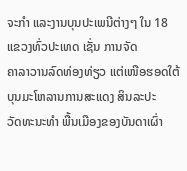ຈະກຳ ແລະງານບຸນປະເພນີຕ່າງໆ ໃນ 18 ແຂວງທົ່ວປະເທດ ເຊັ່ນ ການຈັດ
ຄາລາວານລົດທ່ອງທ່ຽວ ແຕ່ເໜືອຮອດໃຕ້ ບຸນມະໂຫລານການສະແດງ ສິນລະປະ
ວັດທະນະທຳ ພື້ນເມືອງຂອງບັນດາເຜົ່າ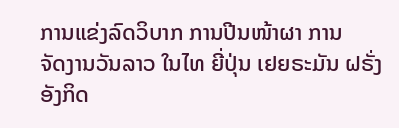ການແຂ່ງລົດວິບາກ ການປີນໜ້າຜາ ການ
ຈັດງານວັນລາວ ໃນໄທ ຍີ່ປຸ່ນ ເຢຍຣະມັນ ຝຣັ່ງ ອັງກິດ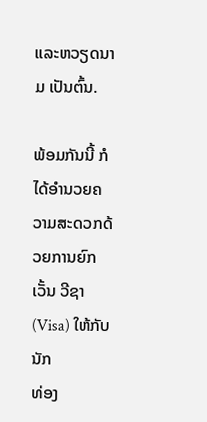ແລະຫວຽດນາມ ເປັນຕົ້ນ.

ພ້ອມກັນນີ້ ກໍໄດ້ອຳນວຍຄວາມສະດວກດ້ວຍການຍົກເວັ້ນ ວີຊາ (Visa) ໃຫ້ກັບນັກ
ທ່ອງ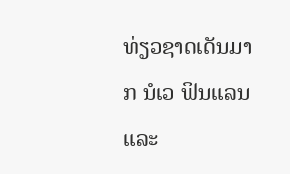ທ່ຽວຊາດເດັນມາກ ນໍເວ ຟິນແລນ ແລະ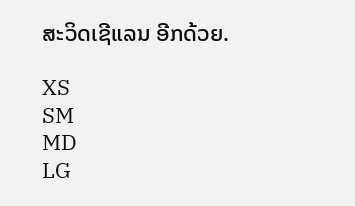ສະວິດເຊີແລນ ອີກດ້ວຍ.

XS
SM
MD
LG